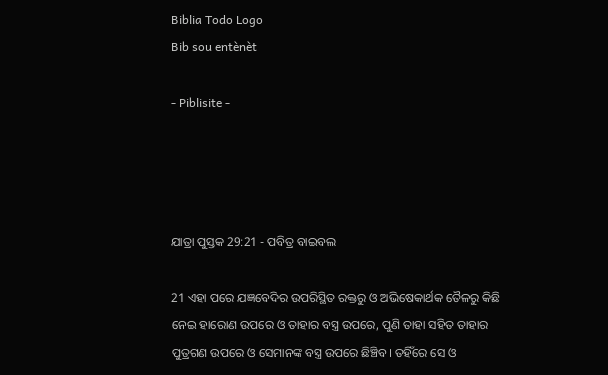Biblia Todo Logo
Bib sou entènèt

- Piblisite -




ଯାତ୍ରା ପୁସ୍ତକ 29:21 - ପବିତ୍ର ବାଇବଲ

21 ଏହା ପରେ ଯଜ୍ଞବେଦିର ଉପରିସ୍ଥିତ ରକ୍ତରୁ ଓ ଅଭିଷେକାର୍ଥକ ତୈଳରୁ କିଛି ନେଇ ହାରୋଣ ଉପରେ ଓ ତାହାର ବସ୍ତ୍ର ଉପରେ, ପୁଣି ତାହା ସହିତ ତାହାର ପୁତ୍ରଗଣ ଉପରେ ଓ ସେମାନଙ୍କ ବସ୍ତ୍ର ଉପରେ ଛିଞ୍ଚିବ। ତହିଁରେ ସେ ଓ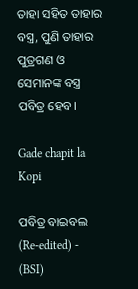ତାହା ସହିତ ତାହାର ବସ୍ତ୍ର, ପୁଣି ତାହାର ପୁତ୍ରଗଣ ଓ ସେମାନଙ୍କ ବସ୍ତ୍ର ପବିତ୍ର ହେବ।

Gade chapit la Kopi

ପବିତ୍ର ବାଇବଲ (Re-edited) - (BSI)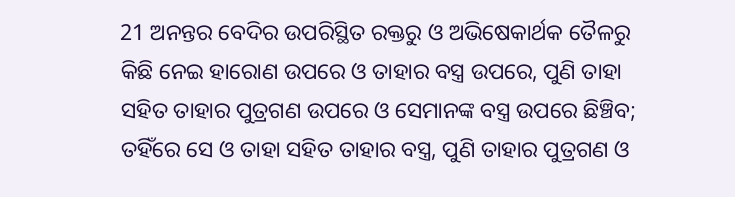21 ଅନନ୍ତର ବେଦିର ଉପରିସ୍ଥିତ ରକ୍ତରୁ ଓ ଅଭିଷେକାର୍ଥକ ତୈଳରୁ କିଛି ନେଇ ହାରୋଣ ଉପରେ ଓ ତାହାର ବସ୍ତ୍ର ଉପରେ, ପୁଣି ତାହା ସହିତ ତାହାର ପୁତ୍ରଗଣ ଉପରେ ଓ ସେମାନଙ୍କ ବସ୍ତ୍ର ଉପରେ ଛିଞ୍ଚିବ; ତହିଁରେ ସେ ଓ ତାହା ସହିତ ତାହାର ବସ୍ତ୍ର, ପୁଣି ତାହାର ପୁତ୍ରଗଣ ଓ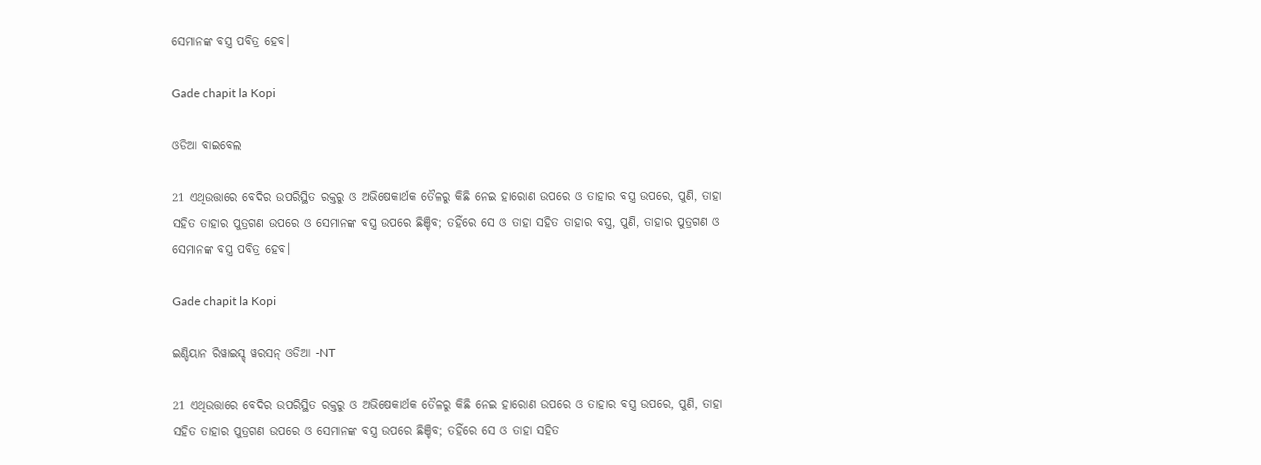ସେମାନଙ୍କ ବସ୍ତ୍ର ପବିତ୍ର ହେବ।

Gade chapit la Kopi

ଓଡିଆ ବାଇବେଲ

21 ଏଥିଉତ୍ତାରେ ବେଦିର ଉପରିସ୍ଥିତ ରକ୍ତରୁ ଓ ଅଭିଷେକାର୍ଥକ ତୈଳରୁ କିଛି ନେଇ ହାରୋଣ ଉପରେ ଓ ତାହାର ବସ୍ତ୍ର ଉପରେ, ପୁଣି, ତାହା ସହିତ ତାହାର ପୁତ୍ରଗଣ ଉପରେ ଓ ସେମାନଙ୍କ ବସ୍ତ୍ର ଉପରେ ଛିଞ୍ଚିବ; ତହିଁରେ ସେ ଓ ତାହା ସହିତ ତାହାର ବସ୍ତ୍ର, ପୁଣି, ତାହାର ପୁତ୍ରଗଣ ଓ ସେମାନଙ୍କ ବସ୍ତ୍ର ପବିତ୍ର ହେବ।

Gade chapit la Kopi

ଇଣ୍ଡିୟାନ ରିୱାଇସ୍ଡ୍ ୱରସନ୍ ଓଡିଆ -NT

21 ଏଥିଉତ୍ତାରେ ବେଦିର ଉପରିସ୍ଥିତ ରକ୍ତରୁ ଓ ଅଭିଷେକାର୍ଥକ ତୈଳରୁ କିଛି ନେଇ ହାରୋଣ ଉପରେ ଓ ତାହାର ବସ୍ତ୍ର ଉପରେ, ପୁଣି, ତାହା ସହିତ ତାହାର ପୁତ୍ରଗଣ ଉପରେ ଓ ସେମାନଙ୍କ ବସ୍ତ୍ର ଉପରେ ଛିଞ୍ଚିବ; ତହିଁରେ ସେ ଓ ତାହା ସହିତ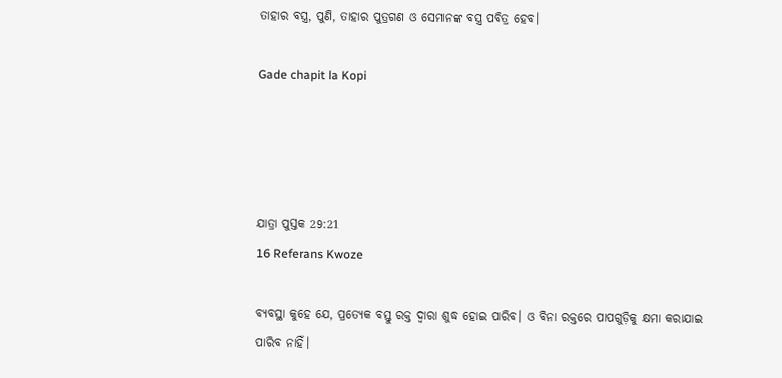ତାହାର ବସ୍ତ୍ର, ପୁଣି, ତାହାର ପୁତ୍ରଗଣ ଓ ସେମାନଙ୍କ ବସ୍ତ୍ର ପବିତ୍ର ହେବ।

Gade chapit la Kopi




ଯାତ୍ରା ପୁସ୍ତକ 29:21
16 Referans Kwoze

ବ୍ୟବସ୍ଥା କୁହେ ଯେ, ପ୍ରତ୍ୟେକ ବସ୍ତୁ ରକ୍ତ ଦ୍ୱାରା ଶୁଦ୍ଧ ହୋଇ ପାରିବ। ଓ ବିନା ରକ୍ତରେ ପାପଗୁଡ଼ିକୁ କ୍ଷମା କରାଯାଇ ପାରିବ ନାହିଁ।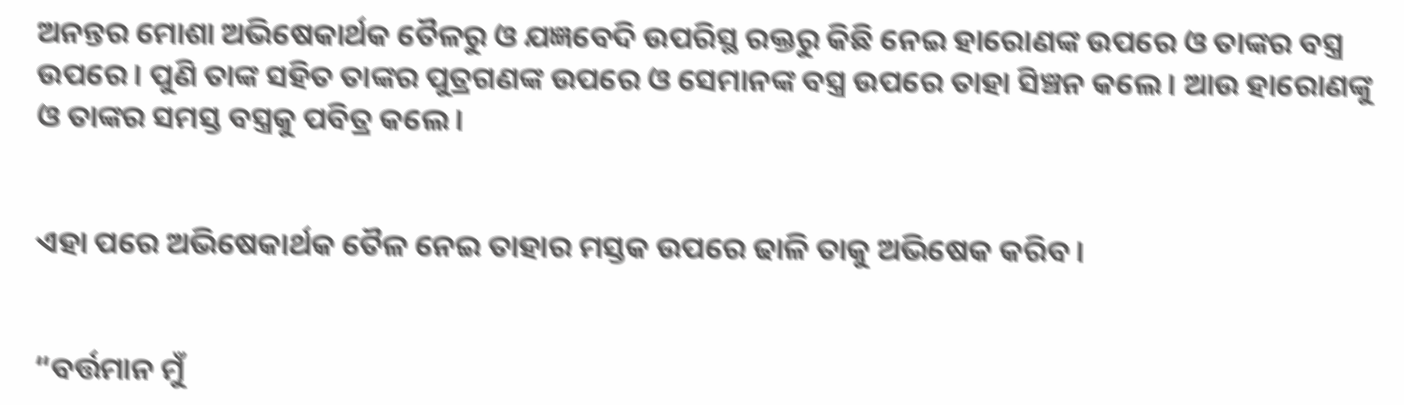ଅନନ୍ତର ମୋଶା ଅଭିଷେକାର୍ଥକ ତୈଳରୁ ଓ ଯଜ୍ଞବେଦି ଉପରିସ୍ଥ ରକ୍ତରୁ କିଛି ନେଇ ହାରୋଣଙ୍କ ଉପରେ ଓ ତାଙ୍କର ବସ୍ତ୍ର ଉପରେ। ପୁଣି ତାଙ୍କ ସହିତ ତାଙ୍କର ପୁତ୍ରଗଣଙ୍କ ଉପରେ ଓ ସେମାନଙ୍କ ବସ୍ତ୍ର ଉପରେ ତାହା ସିଞ୍ଚନ କଲେ। ଆଉ ହାରୋଣଙ୍କୁ ଓ ତାଙ୍କର ସମସ୍ତ ବସ୍ତ୍ରକୁ ପବିତ୍ର କଲେ।


ଏହା ପରେ ଅଭିଷେକାର୍ଥକ ତୈଳ ନେଇ ତାହାର ମସ୍ତକ ଉପରେ ଢାଳି ତାକୁ ଅଭିଷେକ କରିବ।


“ବର୍ତ୍ତମାନ ମୁଁ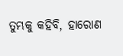ତୁମ୍ଭକୁ କହିବି, ହାରୋଣ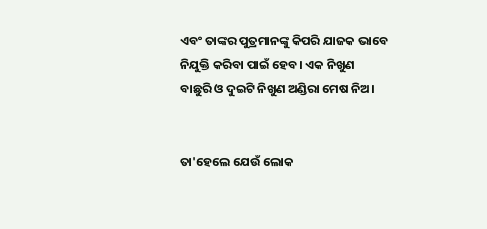ଏବଂ ତାଙ୍କର ପୁତ୍ରମାନଙ୍କୁ କିପରି ଯାଜକ ଭାବେ ନିଯୁକ୍ତି କରିବା ପାଇଁ ହେବ। ଏକ ନିଖୁଣ ବାଛୁରି ଓ ଦୁଇଟି ନିଖୁଣ ଅଣ୍ଡିରା ମେଷ ନିଅ।


ତା'ହେଲେ ଯେଉଁ ଲୋକ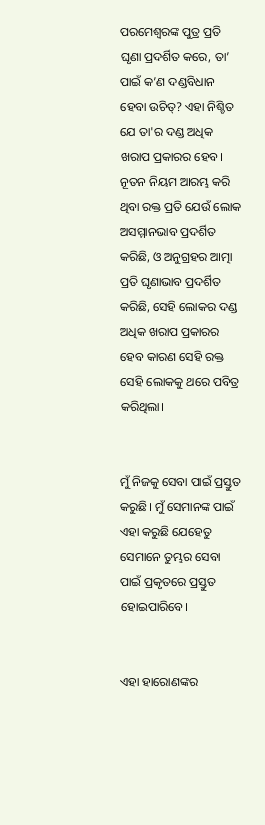ପରମେଶ୍ୱରଙ୍କ ପୁତ୍ର ପ୍ରତି ଘୃଣା ପ୍ରଦର୍ଶିତ କରେ, ତା’ ପାଇଁ କ’ଣ ଦଣ୍ଡବିଧାନ ହେବା ଉଚିତ୍? ଏହା ନିଶ୍ଚିତ ଯେ ତା'ର ଦଣ୍ଡ ଅଧିକ ଖରାପ ପ୍ରକାରର ହେବ। ନୂତନ ନିୟମ ଆରମ୍ଭ କରି ଥିବା ରକ୍ତ ପ୍ରତି ଯେଉଁ ଲୋକ ଅସମ୍ମାନଭାବ ପ୍ରଦର୍ଶିତ କରିଛି, ଓ ଅନୁଗ୍ରହର ଆତ୍ମା ପ୍ରତି ଘୃଣାଭାବ ପ୍ରଦର୍ଶିତ କରିଛି, ସେହି ଲୋକର ଦଣ୍ଡ ଅଧିକ ଖରାପ ପ୍ରକାରର ହେବ କାରଣ ସେହି ରକ୍ତ ସେହି ଲୋକକୁ ଥରେ ପବିତ୍ର କରିଥିଲା।


ମୁଁ ନିଜକୁ ସେବା ପାଇଁ ପ୍ରସ୍ତୁତ କରୁଛି। ମୁଁ ସେମାନଙ୍କ ପାଇଁ ଏହା କରୁଛି ଯେହେତୁ ସେମାନେ ତୁମ୍ଭର ସେବା ପାଇଁ ପ୍ରକୃତରେ ପ୍ରସ୍ତୁତ ହୋଇପାରିବେ।


ଏହା ହାରୋଣଙ୍କର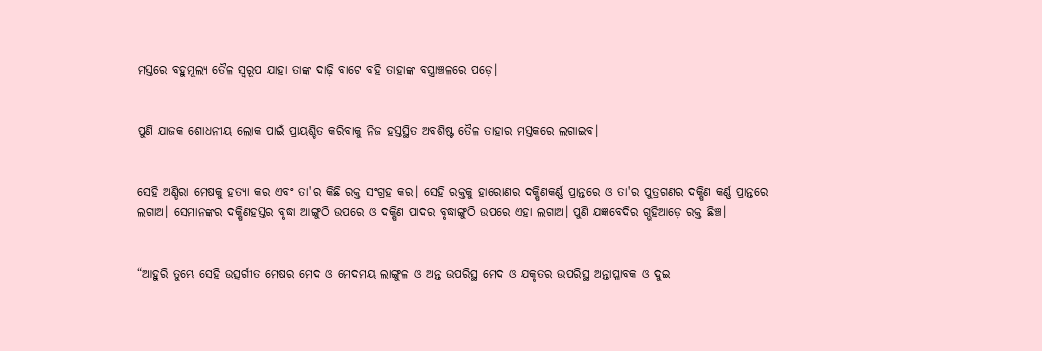ମସ୍ତରେ ବହୁମୂଲ୍ୟ ତୈଳ ସ୍ୱରୂପ ଯାହା ତାଙ୍କ ଦାଢ଼ି ବାଟେ ବହି ତାହାଙ୍କ ବସ୍ତ୍ରାଞ୍ଚଳରେ ପଡ଼େ।


ପୁଣି ଯାଜକ ଶୋଧନୀୟ ଲୋକ ପାଇଁ ପ୍ରାୟଶ୍ଚିତ କରିବାକୁ ନିଜ ହସ୍ତସ୍ଥିତ ଅବଶିଷ୍ଟ ତୈଳ ତାହାର ମସ୍ତକରେ ଲଗାଇବ।


ସେହି ଅଣ୍ଡିରା ମେଷକୁ ହତ୍ୟା କର ଏବଂ ତା'ର କିଛି ରକ୍ତ ସଂଗ୍ରହ କର। ସେହି ରକ୍ତକୁ ହାରୋଣର ଦକ୍ଷିଣକର୍ଣ୍ଣ ପ୍ରାନ୍ତରେ ଓ ତା'ର ପୁତ୍ରଗଣର ଦକ୍ଷିଣ କର୍ଣ୍ଣ ପ୍ରାନ୍ତରେ ଲଗାଅ। ସେମାନଙ୍କର ଦକ୍ଷିଣହସ୍ତର ବୃଦ୍ଧା ଆଙ୍ଗୁଠି ଉପରେ ଓ ଦକ୍ଷିଣ ପାଦର ବୃଦ୍ଧାଙ୍ଗୁଠି ଉପରେ ଏହା ଲଗାଅ। ପୁଣି ଯଜ୍ଞବେଦିର ଗ୍ଭହିଆଡ଼େ ରକ୍ତ ଛିଞ୍ଚ।


“ଆହୁରି ତୁମ୍ଭେ ସେହି ଉତ୍ସର୍ଗୀତ ମେଷର ମେଦ ଓ ମେଦମୟ ଲାଙ୍ଗୁଳ ଓ ଅନ୍ତ ଉପରିସ୍ଥ ମେଦ ଓ ଯକୃତର ଉପରିସ୍ଥ ଅନ୍ତାପ୍ଳାବକ ଓ ଦୁଇ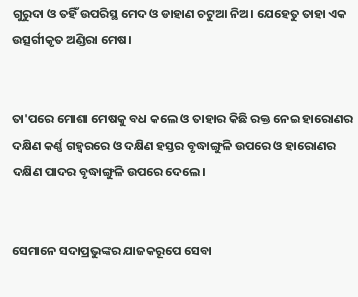ଗୁରୁଦା ଓ ତହିଁ ଉପରିସ୍ଥ ମେଦ ଓ ଡାହାଣ ଚଟୁଆ ନିଅ। ଯେହେତୁ ତାହା ଏକ ଉତ୍ସର୍ଗୀକୃତ ଅଣ୍ଡିରା ମେଷ।


ତା'ପରେ ମୋଶା ମେଷକୁ ବଧ କଲେ ଓ ତାହାର କିଛି ରକ୍ତ ନେଇ ହାରୋଣର ଦକ୍ଷିଣ କର୍ଣ୍ଣ ଗହ୍ୱରରେ ଓ ଦକ୍ଷିଣ ହସ୍ତର ବୃଦ୍ଧାଙ୍ଗୁଳି ଉପରେ ଓ ହାରୋଣର ଦକ୍ଷିଣ ପାଦର ବୃଦ୍ଧାଙ୍ଗୁଳି ଉପରେ ଦେଲେ।


ସେମାନେ ସଦାପ୍ରଭୁଙ୍କର ଯାଜକରୂପେ ସେବା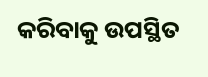କରିବାକୁ ଉପସ୍ଥିତ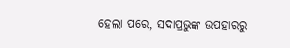ହେଲା ପରେ, ସଦାପ୍ରଭୁଙ୍କ ଉପହାରରୁ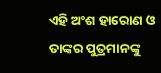ଏହି ଅଂଶ ହାରୋଣ ଓ ତାଙ୍କର ପୁତ୍ରମାନଙ୍କୁ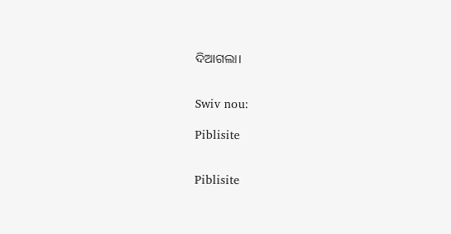ଦିଆଗଲା।


Swiv nou:

Piblisite


Piblisite